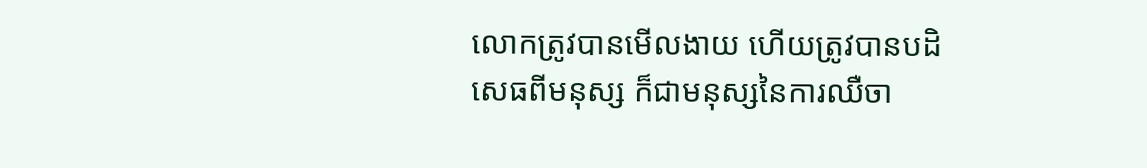លោកត្រូវបានមើលងាយ ហើយត្រូវបានបដិសេធពីមនុស្ស ក៏ជាមនុស្សនៃការឈឺចា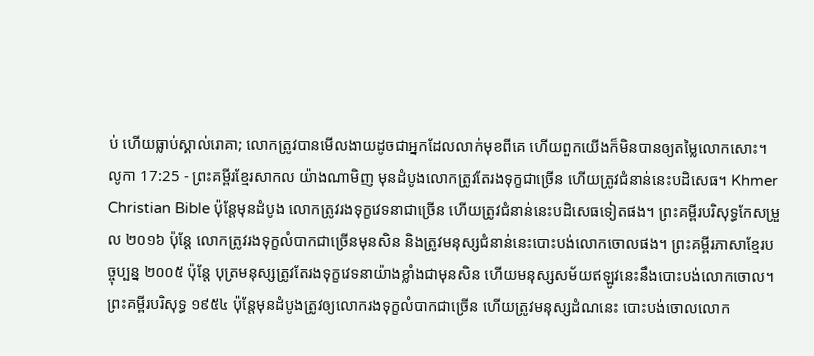ប់ ហើយធ្លាប់ស្គាល់រោគា; លោកត្រូវបានមើលងាយដូចជាអ្នកដែលលាក់មុខពីគេ ហើយពួកយើងក៏មិនបានឲ្យតម្លៃលោកសោះ។
លូកា 17:25 - ព្រះគម្ពីរខ្មែរសាកល យ៉ាងណាមិញ មុនដំបូងលោកត្រូវតែរងទុក្ខជាច្រើន ហើយត្រូវជំនាន់នេះបដិសេធ។ Khmer Christian Bible ប៉ុន្ដែមុនដំបូង លោកត្រូវរងទុក្ខវេទនាជាច្រើន ហើយត្រូវជំនាន់នេះបដិសេធទៀតផង។ ព្រះគម្ពីរបរិសុទ្ធកែសម្រួល ២០១៦ ប៉ុន្តែ លោកត្រូវរងទុក្ខលំបាកជាច្រើនមុនសិន និងត្រូវមនុស្សជំនាន់នេះបោះបង់លោកចោលផង។ ព្រះគម្ពីរភាសាខ្មែរបច្ចុប្បន្ន ២០០៥ ប៉ុន្តែ បុត្រមនុស្សត្រូវតែរងទុក្ខវេទនាយ៉ាងខ្លាំងជាមុនសិន ហើយមនុស្សសម័យឥឡូវនេះនឹងបោះបង់លោកចោល។ ព្រះគម្ពីរបរិសុទ្ធ ១៩៥៤ ប៉ុន្តែមុនដំបូងត្រូវឲ្យលោករងទុក្ខលំបាកជាច្រើន ហើយត្រូវមនុស្សដំណនេះ បោះបង់ចោលលោក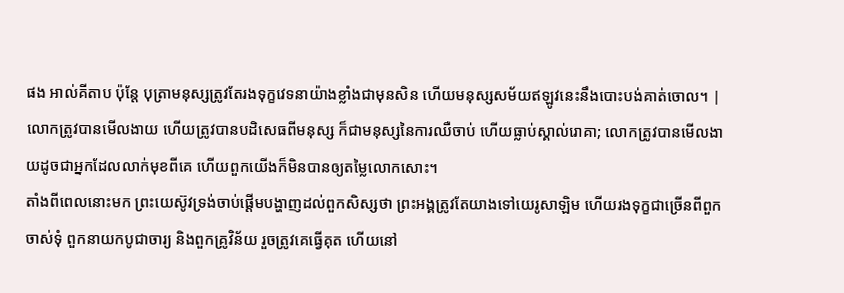ផង អាល់គីតាប ប៉ុន្តែ បុត្រាមនុស្សត្រូវតែរងទុក្ខវេទនាយ៉ាងខ្លាំងជាមុនសិន ហើយមនុស្សសម័យឥឡូវនេះនឹងបោះបង់គាត់ចោល។ |
លោកត្រូវបានមើលងាយ ហើយត្រូវបានបដិសេធពីមនុស្ស ក៏ជាមនុស្សនៃការឈឺចាប់ ហើយធ្លាប់ស្គាល់រោគា; លោកត្រូវបានមើលងាយដូចជាអ្នកដែលលាក់មុខពីគេ ហើយពួកយើងក៏មិនបានឲ្យតម្លៃលោកសោះ។
តាំងពីពេលនោះមក ព្រះយេស៊ូវទ្រង់ចាប់ផ្ដើមបង្ហាញដល់ពួកសិស្សថា ព្រះអង្គត្រូវតែយាងទៅយេរូសាឡិម ហើយរងទុក្ខជាច្រើនពីពួកចាស់ទុំ ពួកនាយកបូជាចារ្យ និងពួកគ្រូវិន័យ រួចត្រូវគេធ្វើគុត ហើយនៅ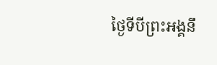ថ្ងៃទីបីព្រះអង្គនឹ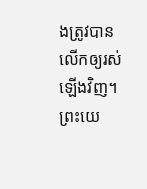ងត្រូវបានលើកឲ្យរស់ឡើងវិញ។
ព្រះយេ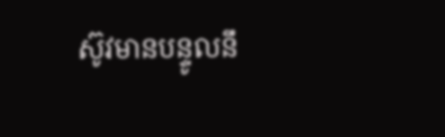ស៊ូវមានបន្ទូលនឹ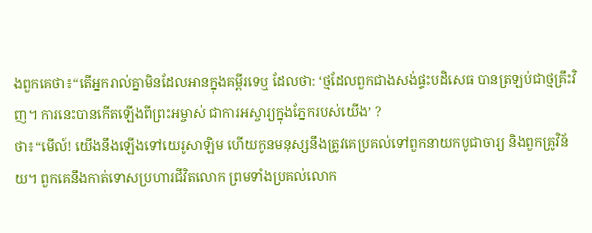ងពួកគេថា៖“តើអ្នករាល់គ្នាមិនដែលអានក្នុងគម្ពីរទេឬ ដែលថា: ‘ថ្មដែលពួកជាងសង់ផ្ទះបដិសេធ បានត្រឡប់ជាថ្មគ្រឹះវិញ។ ការនេះបានកើតឡើងពីព្រះអម្ចាស់ ជាការអស្ចារ្យក្នុងភ្នែករបស់យើង’ ?
ថា៖“មើល៍! យើងនឹងឡើងទៅយេរូសាឡិម ហើយកូនមនុស្សនឹងត្រូវគេប្រគល់ទៅពួកនាយកបូជាចារ្យ និងពួកគ្រូវិន័យ។ ពួកគេនឹងកាត់ទោសប្រហារជីវិតលោក ព្រមទាំងប្រគល់លោក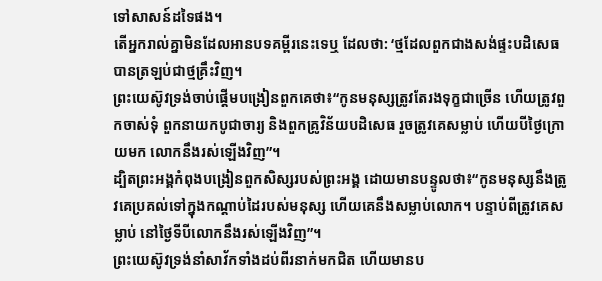ទៅសាសន៍ដទៃផង។
តើអ្នករាល់គ្នាមិនដែលអានបទគម្ពីរនេះទេឬ ដែលថា: ‘ថ្មដែលពួកជាងសង់ផ្ទះបដិសេធ បានត្រឡប់ជាថ្មគ្រឹះវិញ។
ព្រះយេស៊ូវទ្រង់ចាប់ផ្ដើមបង្រៀនពួកគេថា៖“កូនមនុស្សត្រូវតែរងទុក្ខជាច្រើន ហើយត្រូវពួកចាស់ទុំ ពួកនាយកបូជាចារ្យ និងពួកគ្រូវិន័យបដិសេធ រួចត្រូវគេសម្លាប់ ហើយបីថ្ងៃក្រោយមក លោកនឹងរស់ឡើងវិញ”។
ដ្បិតព្រះអង្គកំពុងបង្រៀនពួកសិស្សរបស់ព្រះអង្គ ដោយមានបន្ទូលថា៖“កូនមនុស្សនឹងត្រូវគេប្រគល់ទៅក្នុងកណ្ដាប់ដៃរបស់មនុស្ស ហើយគេនឹងសម្លាប់លោក។ បន្ទាប់ពីត្រូវគេសម្លាប់ នៅថ្ងៃទីបីលោកនឹងរស់ឡើងវិញ”។
ព្រះយេស៊ូវទ្រង់នាំសាវ័កទាំងដប់ពីរនាក់មកជិត ហើយមានប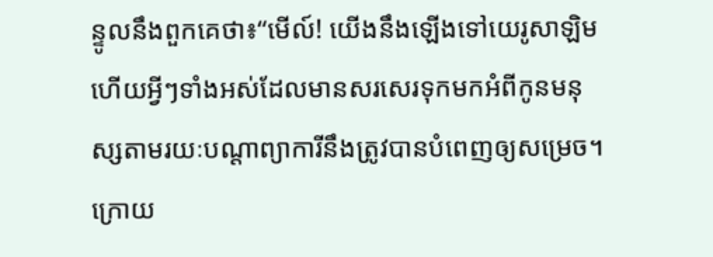ន្ទូលនឹងពួកគេថា៖“មើល៍! យើងនឹងឡើងទៅយេរូសាឡិម ហើយអ្វីៗទាំងអស់ដែលមានសរសេរទុកមកអំពីកូនមនុស្សតាមរយៈបណ្ដាព្យាការីនឹងត្រូវបានបំពេញឲ្យសម្រេច។
ក្រោយ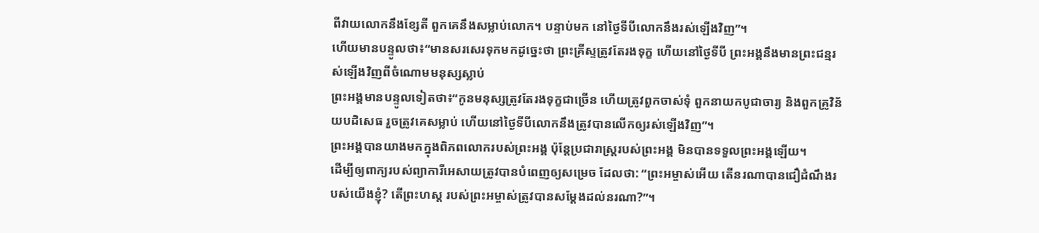ពីវាយលោកនឹងខ្សែតី ពួកគេនឹងសម្លាប់លោក។ បន្ទាប់មក នៅថ្ងៃទីបីលោកនឹងរស់ឡើងវិញ”។
ហើយមានបន្ទូលថា៖“មានសរសេរទុកមកដូច្នេះថា ព្រះគ្រីស្ទត្រូវតែរងទុក្ខ ហើយនៅថ្ងៃទីបី ព្រះអង្គនឹងមានព្រះជន្មរស់ឡើងវិញពីចំណោមមនុស្សស្លាប់
ព្រះអង្គមានបន្ទូលទៀតថា៖“កូនមនុស្សត្រូវតែរងទុក្ខជាច្រើន ហើយត្រូវពួកចាស់ទុំ ពួកនាយកបូជាចារ្យ និងពួកគ្រូវិន័យបដិសេធ រួចត្រូវគេសម្លាប់ ហើយនៅថ្ងៃទីបីលោកនឹងត្រូវបានលើកឲ្យរស់ឡើងវិញ”។
ព្រះអង្គបានយាងមកក្នុងពិភពលោករបស់ព្រះអង្គ ប៉ុន្តែប្រជារាស្ត្ររបស់ព្រះអង្គ មិនបានទទួលព្រះអង្គឡើយ។
ដើម្បីឲ្យពាក្យរបស់ព្យាការីអេសាយត្រូវបានបំពេញឲ្យសម្រេច ដែលថា: “ព្រះអម្ចាស់អើយ តើនរណាបានជឿដំណឹងរបស់យើងខ្ញុំ? តើព្រះហស្ត របស់ព្រះអម្ចាស់ត្រូវបានសម្ដែងដល់នរណា?”។